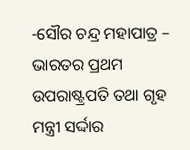-ସୌର ଚନ୍ଦ୍ର ମହାପାତ୍ର –
ଭାରତର ପ୍ରଥମ ଉପରାଷ୍ଟ୍ରପତି ତଥା ଗୃହ ମନ୍ତ୍ରୀ ସର୍ଦ୍ଦାର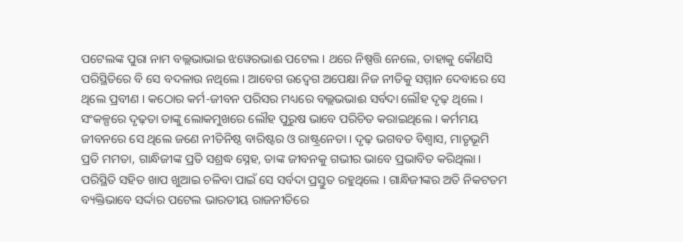ପଟେଲଙ୍କ ପୁରା ନାମ ବଲ୍ଲଭାଭାଇ ଝୱେରଭାଈ ପଟେଲ । ଥରେ ନିଷ୍ପତ୍ତି ନେଲେ, ତାହାକୁ କୌଣସି ପରିସ୍ଥିତିରେ ବି ସେ ବଦଳାଉ ନଥିଲେ । ଆବେଗ ଉଦ୍ବେଗ ଅପେକ୍ଷା ନିଜ ନୀତିକୁ ସମ୍ମାନ ଦେବାରେ ସେ ଥିଲେ ପ୍ରବୀଣ । କଠୋର କର୍ମ-ଜୀବନ ପରିସର ମଧ୍ୟରେ ବଲ୍ଲଭଭାଈ ସର୍ବଦା ଲୌହ ଦୃଢ଼ ଥିଲେ । ସଂକଳ୍ପରେ ଦୃଢ଼ତା ତାଙ୍କୁ ଲୋକମୁଖରେ ଲୌହ ପୁରୁଷ ଭାବେ ପରିଚିତ କରାଇଥିଲେ । କର୍ମମୟ ଜୀବନରେ ସେ ଥିଲେ ଜଣେ ନୀତିନିଷ୍ଠ ବାରିଷ୍ଟର ଓ ରାଷ୍ଟ୍ରନେତା । ଦୃଢ଼ ଭଗବତ ବିଶ୍ୱାସ, ମାତୃଭୂମି ପ୍ରତି ମମତା, ଗାନ୍ଧିଜୀଙ୍କ ପ୍ରତି ସଶ୍ରଦ୍ଧ ସ୍ନେହ, ତାଙ୍କ ଜୀବନକୁ ଗଭୀର ଭାବେ ପ୍ରଭାବିତ କରିଥିଲା । ପରିସ୍ଥିତି ସହିତ ଖାପ ଖୁଆଇ ଚଳିବା ପାଇଁ ସେ ସର୍ବଦା ପ୍ରସ୍ତୁତ ରହୁଥିଲେ । ଗାନ୍ଧିଜୀଙ୍କର ଅତି ନିକଟତମ ବ୍ୟକ୍ତିଭାବେ ସର୍ଦ୍ଦାର ପଟେଲ ଭାରତୀୟ ରାଜନୀତିରେ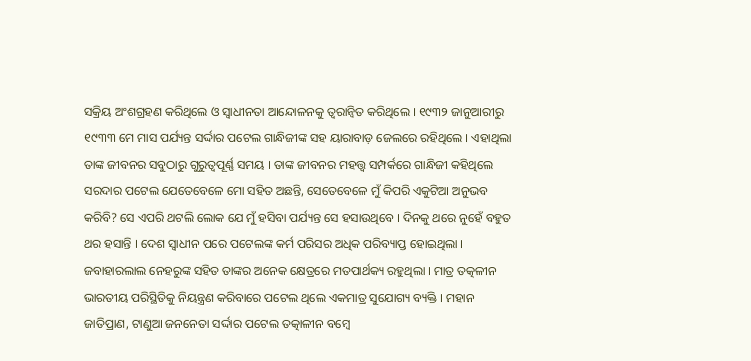ସକ୍ରିୟ ଅଂଶଗ୍ରହଣ କରିଥିଲେ ଓ ସ୍ୱାଧୀନତା ଆନ୍ଦୋଳନକୁ ତ୍ୱରାନ୍ୱିତ କରିଥିଲେ । ୧୯୩୨ ଜାନୁଆରୀରୁ ୧୯୩୩ ମେ ମାସ ପର୍ଯ୍ୟନ୍ତ ସର୍ଦ୍ଦାର ପଟେଲ ଗାନ୍ଧିଜୀଙ୍କ ସହ ୟାରାବାଡ଼ ଜେଲରେ ରହିଥିଲେ । ଏହାଥିଲା ତାଙ୍କ ଜୀବନର ସବୁଠାରୁ ଗୁରୁତ୍ୱପୂର୍ଣ୍ଣ ସମୟ । ତାଙ୍କ ଜୀବନର ମହତ୍ତ୍ୱ ସମ୍ପର୍କରେ ଗାନ୍ଧିଜୀ କହିଥିଲେ ସରଦାର ପଟେଲ ଯେତେବେଳେ ମୋ ସହିତ ଅଛନ୍ତି, ସେତେବେଳେ ମୁଁ କିପରି ଏକୁଟିଆ ଅନୁଭବ କରିବି? ସେ ଏପରି ଥଟଲି ଲୋକ ଯେ ମୁଁ ହସିବା ପର୍ଯ୍ୟନ୍ତ ସେ ହସାଉଥିବେ । ଦିନକୁ ଥରେ ନୁହେଁ ବହୁତ ଥର ହସାନ୍ତି । ଦେଶ ସ୍ୱାଧୀନ ପରେ ପଟେଲଙ୍କ କର୍ମ ପରିସର ଅଧିକ ପରିବ୍ୟାପ୍ତ ହୋଇଥିଲା । ଜବାହାରଲାଲ ନେହରୁଙ୍କ ସହିତ ତାଙ୍କର ଅନେକ କ୍ଷେତ୍ରରେ ମତପାର୍ଥକ୍ୟ ରହୁଥିଲା । ମାତ୍ର ତତ୍କଳୀନ ଭାରତୀୟ ପରିସ୍ଥିତିକୁ ନିୟନ୍ତ୍ରଣ କରିବାରେ ପଟେଲ ଥିଲେ ଏକମାତ୍ର ସୁଯୋଗ୍ୟ ବ୍ୟକ୍ତି । ମହାନ ଜାତିପ୍ରାଣ, ଟାଣୁଆ ଜନନେତା ସର୍ଦ୍ଦାର ପଟେଲ ତତ୍କାଳୀନ ବମ୍ବେ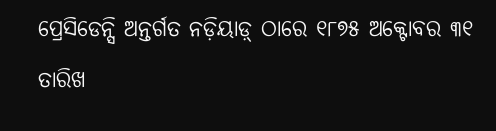ପ୍ରେସିଡେନ୍ସି ଅନ୍ତର୍ଗତ ନଡ଼ିୟାଡ଼୍ ଠାରେ ୧୮୭୫ ଅକ୍ଟୋବର ୩୧ ତାରିଖ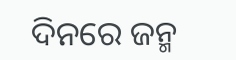ଦିନରେ ଜନ୍ମ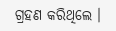ଗ୍ରହଣ କରିଥିଲେ ।